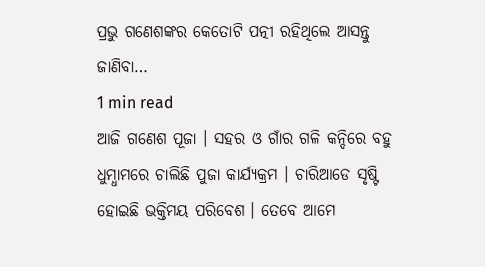ପ୍ରଭୁ ଗଣେଶଙ୍କର କେତୋଟି ପତ୍ନୀ ରହିଥିଲେ ଆସନ୍ତୁ ଜାଣିବା…
1 min read
ଆଜି ଗଣେଶ ପୂଜା । ସହର ଓ ଗାଁର ଗଳି କନ୍ଦିରେ ବହୁ ଧୁମ୍ଧାମରେ ଚାଲିଛି ପୁଜା କାର୍ଯ୍ୟକ୍ରମ । ଚାରିଆଡେ ସୃଷ୍ଟି ହୋଇଛି ଭକ୍ତିମୟ ପରିବେଶ । ତେବେ ଆମେ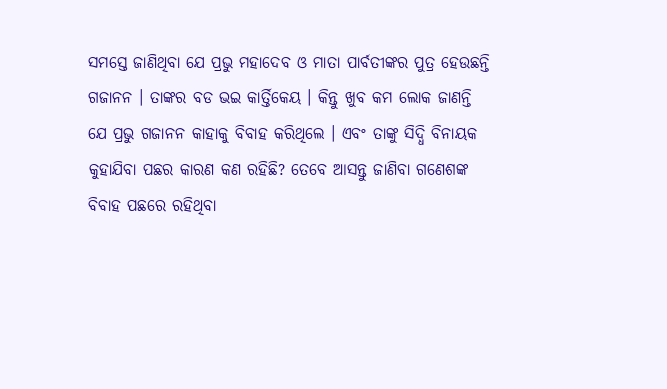ସମସ୍ତେ ଜାଣିଥିବା ଯେ ପ୍ରଭୁ ମହାଦେବ ଓ ମାତା ପାର୍ବତୀଙ୍କର ପୁତ୍ର ହେଉଛନ୍ତି ଗଜାନନ । ତାଙ୍କର ବଡ ଭଇ କାର୍ତ୍ତିକେୟ । କିନ୍ତୁ ଖୁବ କମ ଲୋକ ଜାଣନ୍ତି ଯେ ପ୍ରଭୁ ଗଜାନନ କାହାକୁ ବିବାହ କରିଥିଲେ । ଏବଂ ତାଙ୍କୁ ସିଦ୍ଧି ବିନାୟକ କୁହାଯିବା ପଛର କାରଣ କଣ ରହିଛି? ତେବେ ଆସନ୍ତୁ ଜାଣିବା ଗଣେଶଙ୍କ ବିବାହ ପଛରେ ରହିଥିବା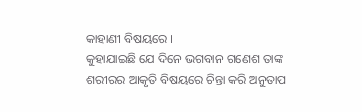କାହାଣୀ ବିଷୟରେ ।
କୁହାଯାଇଛି ଯେ ଦିନେ ଭଗବାନ ଗଣେଶ ତାଙ୍କ ଶରୀରର ଆକୃତି ବିଷୟରେ ଚିନ୍ତା କରି ଅନୁତାପ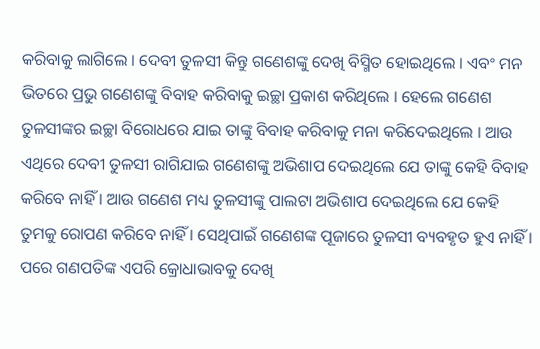କରିବାକୁ ଲାଗିଲେ । ଦେବୀ ତୁଳସୀ କିନ୍ତୁ ଗଣେଶଙ୍କୁ ଦେଖି ବିସ୍ମିତ ହୋଇଥିଲେ । ଏବଂ ମନ ଭିତରେ ପ୍ରଭୁ ଗଣେଶଙ୍କୁ ବିବାହ କରିବାକୁ ଇଚ୍ଛା ପ୍ରକାଶ କରିଥିଲେ । ହେଲେ ଗଣେଶ ତୁଳସୀଙ୍କର ଇଚ୍ଛା ବିରୋଧରେ ଯାଇ ତାଙ୍କୁ ବିବାହ କରିବାକୁ ମନା କରିଦେଇଥିଲେ । ଆଉ ଏଥିରେ ଦେବୀ ତୁଳସୀ ରାଗିଯାଇ ଗଣେଶଙ୍କୁ ଅଭିଶାପ ଦେଇଥିଲେ ଯେ ତାଙ୍କୁ କେହି ବିବାହ କରିବେ ନାହିଁ । ଆଉ ଗଣେଶ ମଧ୍ୟ ତୁଳସୀଙ୍କୁ ପାଲଟା ଅଭିଶାପ ଦେଇଥିଲେ ଯେ କେହି ତୁମକୁ ରୋପଣ କରିବେ ନାହିଁ । ସେଥିପାଇଁ ଗଣେଶଙ୍କ ପୂଜାରେ ତୁଳସୀ ବ୍ୟବହୃତ ହୁଏ ନାହିଁ ।
ପରେ ଗଣପତିଙ୍କ ଏପରି କ୍ରୋଧାଭାବକୁ ଦେଖି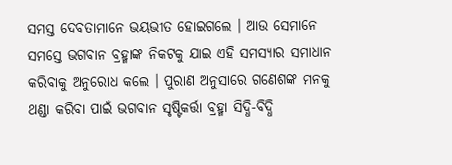ସମସ୍ତ ଦେବତାମାନେ ଭୟଭୀତ ହୋଇଗଲେ । ଆଉ ସେମାନେ ସମସ୍ତେ ଭଗବାନ ବ୍ରହ୍ମାଙ୍କ ନିକଟକୁ ଯାଇ ଏହି ସମସ୍ୟାର ସମାଧାନ କରିବାକୁ ଅନୁରୋଧ କଲେ । ପୁରାଣ ଅନୁସାରେ ଗଣେଶଙ୍କ ମନକୁ ଥଣ୍ଡା କରିବା ପାଇଁ ଭଗବାନ ସୃଷ୍ଟିକର୍ତ୍ତା ବ୍ରହ୍ମା ସିଦ୍ଧି-ବିଦ୍ଧି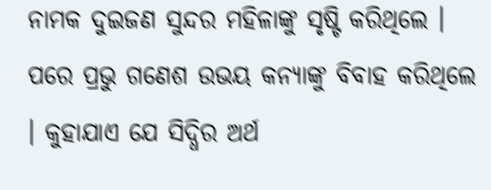ନାମକ ଦୁଇଜଣ ସୁନ୍ଦର ମହିଳାଙ୍କୁ ସୃଷ୍ଟି କରିଥିଲେ । ପରେ ପ୍ରଭୁ ଗଣେଶ ଉଭୟ କନ୍ୟାଙ୍କୁ ବିବାହ କରିଥିଲେ । କୁହାଯାଏ ଯେ ସିଦ୍ଧିର ଅର୍ଥ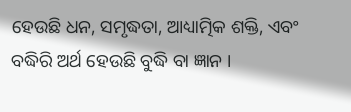ହେଉଛି ଧନ, ସମୃଦ୍ଧତା, ଆଧ୍ୟାତ୍ମିକ ଶକ୍ତି, ଏବଂ ବଦ୍ଧିରି ଅର୍ଥ ହେଉଛି ବୁଦ୍ଧି ବା ଜ୍ଞାନ ।